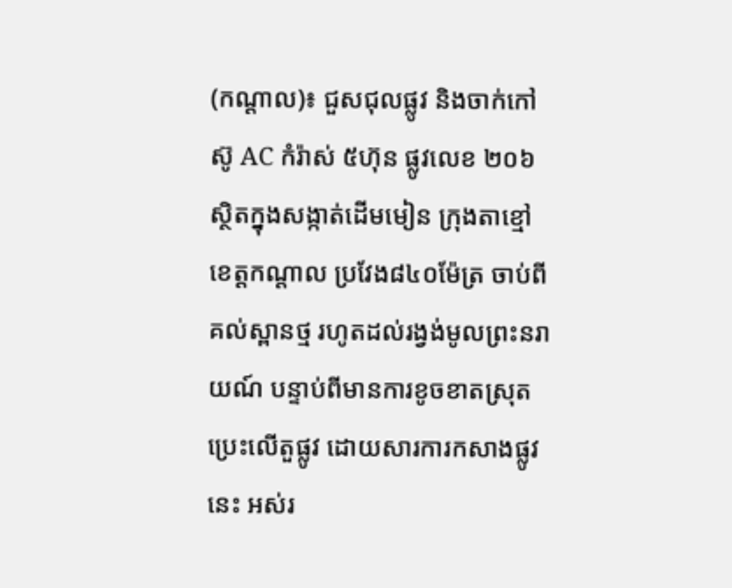(កណ្ដាល)៖ ជួសជុលផ្លូវ និងចាក់កៅស៊ូ AC កំរ៉ាស់ ៥ហ៊ុន ផ្លូវលេខ ២០៦ ស្ថិតក្នុងសង្កាត់ដើមមៀន ក្រុងតាខ្មៅ ខេត្តកណ្តាល ប្រវែង៨៤០ម៉ែត្រ ចាប់ពីគល់ស្ពានថ្ម រហូតដល់រង្វង់មូលព្រះនរាយណ៍ បន្ទាប់ពីមានការខូចខាតស្រុត ប្រេះលើតួផ្លូវ ដោយសារការកសាងផ្លូវនេះ អស់រ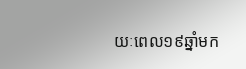យៈពេល១៩ឆ្នាំមក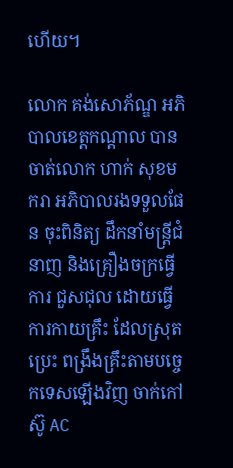ហើយ។

លោក គង់សោភ័ណ្ឌ អភិបាលខេត្តកណ្តាល បានចាត់លោក ហាក់ សុខមករា អភិបាលរងទទួលផែន ចុះពិនិត្យ ដឹកនាំមន្ត្រីជំនាញ និងគ្រឿងចក្រធ្វើការ ជួសជុល ដោយធ្វើការកាយគ្រឹះ ដែលស្រុត ប្រេះ ពង្រឹងគ្រឹះតាមបច្ចេកទេសឡើងវិញ ចាក់កៅស៊ូ AC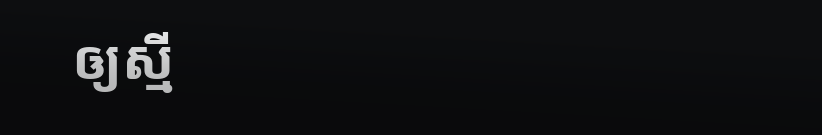ឲ្យស្មី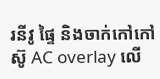រនីវូ ផ្ទៃ និងចាក់កៅកៅស៊ូ AC overlay លើ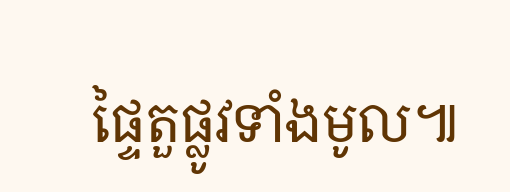ផ្ទៃតួផ្លូវទាំងមូល៕